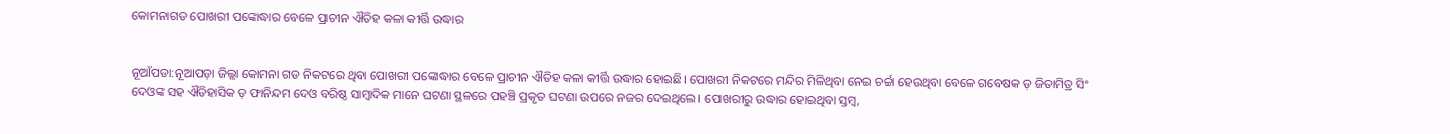କୋମନାଗଡ ପୋଖରୀ ପଙ୍କୋଦ୍ଧାର ବେଳେ ପ୍ରାଚୀନ ଐତିହ କଳା କୀର୍ତ୍ତି ଉଦ୍ଧାର


ନୂଆଁପଡା:ନୂଆପଡ଼ା ଜିଲ୍ଲା କୋମନା ଗଡ ନିକଟରେ ଥିବା ପୋଖରୀ ପଙ୍କୋଦ୍ଧାର ବେଳେ ପ୍ରାଚୀନ ଐତିହ କଳା କୀର୍ତ୍ତି ଉଦ୍ଧାର ହୋଇଛି। ପୋଖରୀ ନିକଟରେ ମନ୍ଦିର ମିଳିଥିବା ନେଇ ଚର୍ଚ୍ଚା ହେଉଥିବା ବେଳେ ଗବେଷକ ଡ଼ ଜିତାମିତ୍ର ସିଂ ଦେଓଙ୍କ ସହ ଐତିହାସିକ ଡ଼ ଫାନିନ୍ଦମ ଦେଓ ବରିଷ୍ଠ ସାମ୍ବାଦିକ ମାନେ ଘଟଣା ସ୍ଥଳରେ ପହଞ୍ଚି ପ୍ରକୃତ ଘଟଣା ଉପରେ ନଜର ଦେଇଥିଲେ। ପୋଖରୀରୁ ଉଦ୍ଧାର ହୋଇଥିବା ସ୍ତମ୍ବ,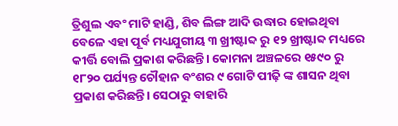ତ୍ରିଶୁଲ ଏବଂ ମାଟି ହାଣ୍ଡି, ଶିବ ଲିଙ୍ଗ ଆଦି ଉଦ୍ଧାର ହୋଇଥିବା ବେଳେ ଏହା ପୂର୍ବ ମଧ୍ୟଯୁଗୀୟ ୩ ଖ୍ରୀଷ୍ଟାବ୍ଦ ରୁ ୧୨ ଖ୍ରୀଷ୍ଟାବ୍ଦ ମଧ୍ୟରେ କୀର୍ତ୍ତି ବୋଲି ପ୍ରକାଶ କରିଛନ୍ତି। କୋମନା ଅଞ୍ଚଳରେ ୧୫୯୦ ରୁ ୧୮୨୦ ପର୍ଯ୍ୟନ୍ତ ଚୌହାନ ବଂଶର ୯ ଗୋଟି ପୀଢ଼ି ଙ୍କ ଶାସନ ଥିବା ପ୍ରକାଶ କରିଛନ୍ତି। ସେଠାରୁ ବାହାରି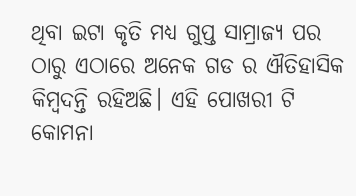ଥିବା ଇଟା କୃତି ମଧ୍ୟ ଗୁପ୍ତ ସାମ୍ରାଜ୍ୟ ପର ଠାରୁ ଏଠାରେ ଅନେକ ଗଡ ର ଐତିହାସିକ କିମ୍ବଦନ୍ତି ରହିଅଛି। ଏହି ପୋଖରୀ ଟି କୋମନା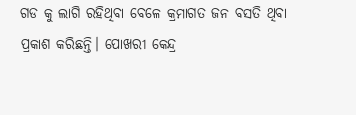ଗଡ କୁ ଲାଗି ରହିଥିବା ବେଳେ କ୍ରମାଗତ ଜନ ବସତି ଥିବା ପ୍ରକାଶ କରିଛନ୍ତି। ପୋଖରୀ କେନ୍ଦ୍ର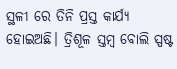ସ୍ଥଳୀ ରେ ତିନି ପ୍ରସ୍ତ କାର୍ଯ୍ୟ ହୋଇଅଛି। ତ୍ରିଶୂଳ ସ୍ତମ୍ବ ବୋଲି ସ୍ପଷ୍ଟ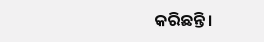କରିଛନ୍ତି।